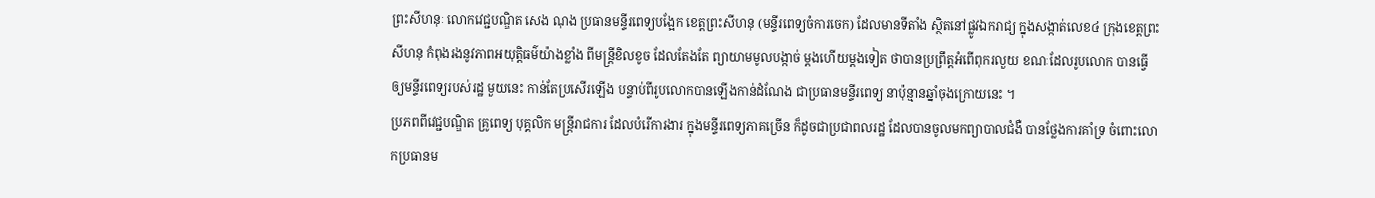ព្រះសីហនុៈ លោកវេជ្ជបណ្ឌិត សេង ណុង ប្រធានមន្ទីរពេទ្យបង្អែក ខេត្តព្រះសីហនុ (មន្ទីរពេទ្យចំការចេក) ដែលមានទីតាំង ស្ថិតនៅផ្លូវឯករាជ្យ ក្នុងសង្កាត់លេខ៤ ក្រុងខេត្តព្រះសីហនុ កំពុងរងនូវភាពអយុត្តិធម៌យ៉ាងខ្លាំង ពីមន្រ្តីខិលខូច ដែលតែងតែ ព្យាយាមមូលបង្កាច់ ម្តងហើយម្តងទៀត ថាបានប្រព្រឹត្តអំពើពុករលួយ ខណៈដែលរូបលោក បានធ្វើឲ្យមន្ទីរពេទ្យរបស់រដ្ឋ មួយនេះ កាន់តែប្រសើរឡើង បន្ទាប់ពីរូបលោកបានឡើងកាន់ដំណែង ជាប្រធានមន្ទីរពេទ្យ នាប៉ុន្មានឆ្នាំចុងក្រោយនេះ ។
ប្រភពពីវេជ្ជបណ្ឌិត គ្រូពេទ្យ បុគ្គលិក មន្រ្តីរាជការ ដែលបំរើការងារ ក្នុងមន្ទីរពេទ្យភាគច្រើន ក៏ដូចជាប្រជាពលរដ្ឋ ដែលបានចូលមកព្យាបាលជំងឺ បានថ្លែងការគាំទ្រ ចំពោះលោកប្រធានម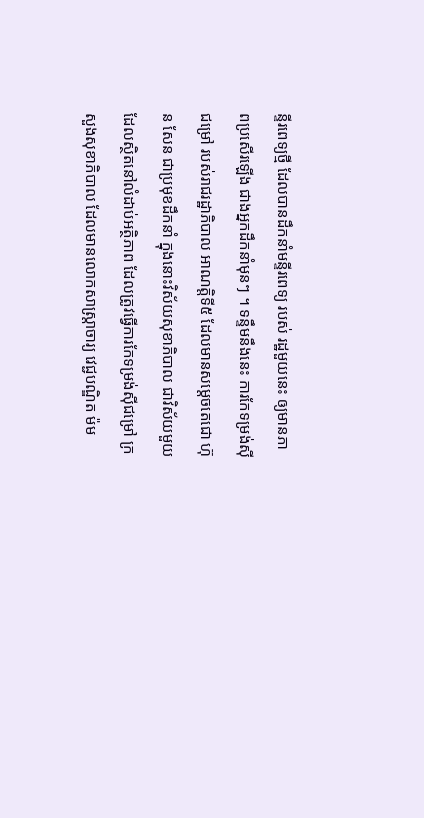ន្ទីរពេទ្យថ្មី ដែលបានដឹកនាំមន្ទីរពេទ្យ របស់ រដ្ឋមួយនេះ ឲ្យមានភាពប្រសើរឡើង ជាងអ្នកដឹកនាំមុនៗ ។ ទន្ទឹមនឹងនេះ ការកែទម្រង់ស៊ីជម្រៅ របស់រាជរដ្ឋាភិបាល អាណត្តិទី៥ ដែលមានសម្តេចតេជោ ហ៊ុន សែន ជាប្រមុខដឹកនាំ ក្នុងនោះវិស័យសុខាភិបាល ជាវិស័យមួយ ដែលស្ថិតនៅលំដាប់អត្ថិភាព ដែលត្រូវធ្វើការកែទម្រង់ស៊ីជម្រៅ ក្រសួងសុខាភិបាល ដែលមានលោកសាស្រ្តាចារ្យ វេជ្ជបណ្ឌិត ម៉ម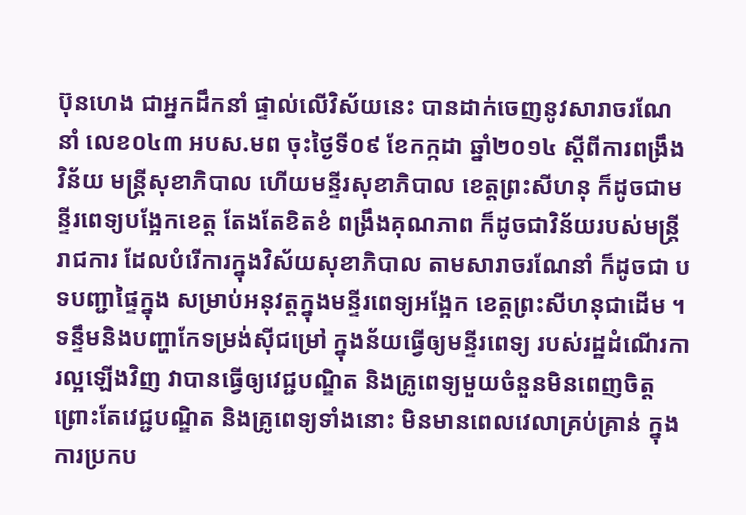ប៊ុនហេង ជាអ្នកដឹកនាំ ផ្ទាល់លើវិស័យនេះ បានដាក់ចេញនូវសារាចរណែនាំ លេខ០៤៣ អបស.មព ចុះថ្ងៃទី០៩ ខែកក្កដា ឆ្នាំ២០១៤ ស្តីពីការពង្រឹងវិន័យ មន្រ្តីសុខាភិបាល ហើយមន្ទីរសុខាភិបាល ខេត្តព្រះសីហនុ ក៏ដូចជាមន្ទីរពេទ្យបង្អែកខេត្ត តែងតែខិតខំ ពង្រឹងគុណភាព ក៏ដូចជាវិន័យរបស់មន្រ្តីរាជការ ដែលបំរើការក្នុងវិស័យសុខាភិបាល តាមសារាចរណែនាំ ក៏ដូចជា បទបញ្ជាផ្ទៃក្នុង សម្រាប់អនុវត្តក្នុងមន្ទីរពេទ្យអង្អែក ខេត្តព្រះសីហនុជាដើម ។
ទន្ទឹមនិងបញ្ហាកែទម្រង់ស៊ីជម្រៅ ក្នុងន័យធ្វើឲ្យមន្ទីរពេទ្យ របស់រដ្ឋដំណើរការល្អឡើងវិញ វាបានធ្វើឲ្យវេជ្ជបណ្ឌិត និងគ្រូពេទ្យមួយចំនួនមិនពេញចិត្ត ព្រោះតែវេជ្ជបណ្ឌិត និងគ្រូពេទ្យទាំងនោះ មិនមានពេលវេលាគ្រប់គ្រាន់ ក្នុងការប្រកប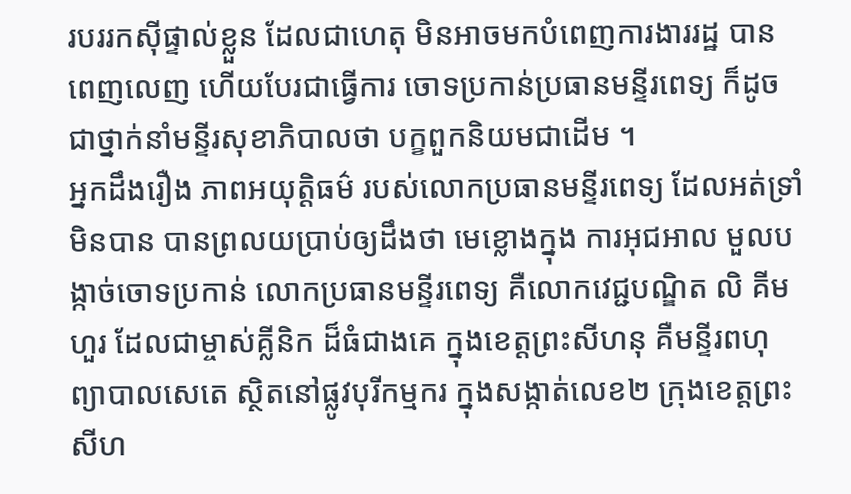របររកស៊ីផ្ទាល់ខ្លួន ដែលជាហេតុ មិនអាចមកបំពេញការងាររដ្ឋ បានពេញលេញ ហើយបែរជាធ្វើការ ចោទប្រកាន់ប្រធានមន្ទីរពេទ្យ ក៏ដូចជាថ្នាក់នាំមន្ទីរសុខាភិបាលថា បក្ខពួកនិយមជាដើម ។
អ្នកដឹងរឿង ភាពអយុត្តិធម៌ របស់លោកប្រធានមន្ទីរពេទ្យ ដែលអត់ទ្រាំមិនបាន បានព្រលយប្រាប់ឲ្យដឹងថា មេខ្លោងក្នុង ការអុជអាល មួលបង្កាច់ចោទប្រកាន់ លោកប្រធានមន្ទីរពេទ្យ គឺលោកវេជ្ជបណ្ឌិត លិ គីមហួរ ដែលជាម្ចាស់គ្លីនិក ដ៏ធំជាងគេ ក្នុងខេត្តព្រះសីហនុ គឺមន្ទីរពហុព្យាបាលសេតេ ស្ថិតនៅផ្លូវបុរីកម្មករ ក្នុងសង្កាត់លេខ២ ក្រុងខេត្តព្រះសីហ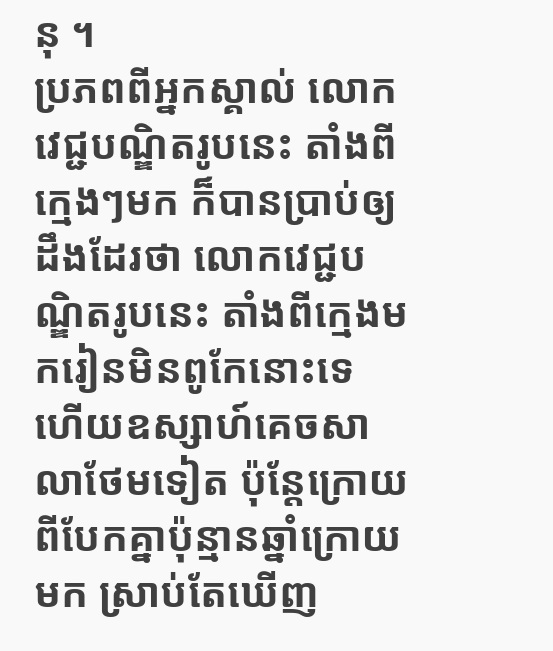នុ ។
ប្រភពពីអ្នកស្គាល់ លោកវេជ្ជបណ្ឌិតរូបនេះ តាំងពីក្មេងៗមក ក៏បានប្រាប់ឲ្យដឹងដែរថា លោកវេជ្ជបណ្ឌិតរូបនេះ តាំងពីក្មេងមករៀនមិនពូកែនោះទេ ហើយឧស្សាហ៍គេចសាលាថែមទៀត ប៉ុន្តែក្រោយពីបែកគ្នាប៉ុន្មានឆ្នាំក្រោយមក ស្រាប់តែឃើញ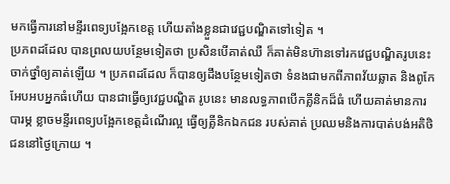មកធ្វើការនៅមន្ទីរពេទ្យបង្អែកខេត្ត ហើយតាំងខ្លួនជាវេជ្ជបណ្ឌិតទៅទៀត ។
ប្រភពដដែល បានព្រលយបន្ថែមទៀតថា ប្រសិនបើគាត់ឈឺ ក៏គាត់មិនហ៊ានទៅរកវេជ្ជបណ្ឌិតរូបនេះ ចាក់ថ្នាំឲ្យគាត់ឡើយ ។ ប្រភពដដែល ក៏បានឲ្យដឹងបន្ថែមទៀតថា ទំនងជាមកពីភាពវ័យឆ្លាត និងពូកែអែបអបអ្នកធំហើយ បានជាធ្វើឲ្យវេជ្ជបណ្ឌិត រូបនេះ មានលទ្ធភាពបើកគ្លីនិកដ៏ធំ ហើយគាត់មានការបារម្ភ ខ្លាចមន្ទីរពេទ្យបង្អែកខេត្តដំណើរល្អ ធ្វើឲ្យគ្លីនិកឯកជន របស់គាត់ ប្រឈមនិងការបាត់បង់អតិថិជននៅថ្ងៃក្រោយ ។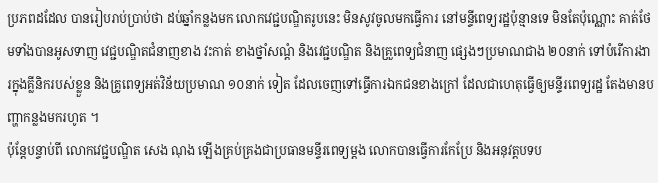ប្រភពដដែល បានរៀបរាប់ប្រាប់ថា ដប់ឆ្នាំកន្លងមក លោកវេជ្ជបណ្ឌិតរូបនេះ មិនសូវចូលមកធ្វើការ នៅមន្ទីពេទ្យរដ្ឋប៉ុន្មានទេ មិនតែប៉ុណ្ណោះ គាត់ថែមទាំងបានអូសទាញ វេជ្ជបណ្ឌិតជំនាញខាង វះកាត់ ខាងថ្នាំសណ្តំ និងវេជ្ជបណ្ឌិត និងគ្រួពេទ្យជំនាញ ផ្សេងៗប្រមាណជាង ២០នាក់ ទៅបំរើការងារក្នុងគ្លីនិករបស់ខ្លួន និងគ្រូពេទ្យអត់វិន័យប្រមាណ ១០នាក់ ទៀត ដែលចេញទៅធ្វើការឯកជនខាងក្រៅ ដែលជាហេតុធ្វើឲ្យមន្ទីរពេទ្យរដ្ឋ តែងមានបញ្ហាកន្លងមករហូត ។
ប៉ុន្តែបន្ទាប់ពី លោកវេជ្ជបណ្ឌិត សេង ណុង ឡើងគ្រប់គ្រងជាប្រធានមន្ទីរពេទ្យម្តង លោកបានធ្វើការកែប្រែ និងអនុវត្តបទប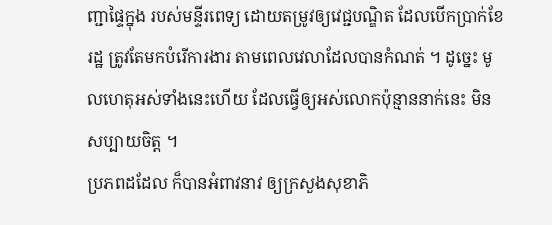ញ្ជាផ្ទៃក្នុង របស់មន្ទីរពេទ្យ ដោយតម្រូវឲ្យវេជ្ជបណ្ឌិត ដែលបើកប្រាក់ខែរដ្ឋ ត្រូវតែមកបំរើការងារ តាមពេលវេលាដែលបានកំណត់ ។ ដូច្នេះ មូលហេតុអស់ទាំងនេះហើយ ដែលធ្វើឲ្យអស់លោកប៉ុន្មាននាក់នេះ មិនសប្បាយចិត្ត ។
ប្រភពដដែល ក៏បានអំពាវនាវ ឲ្យក្រសួងសុខាភិ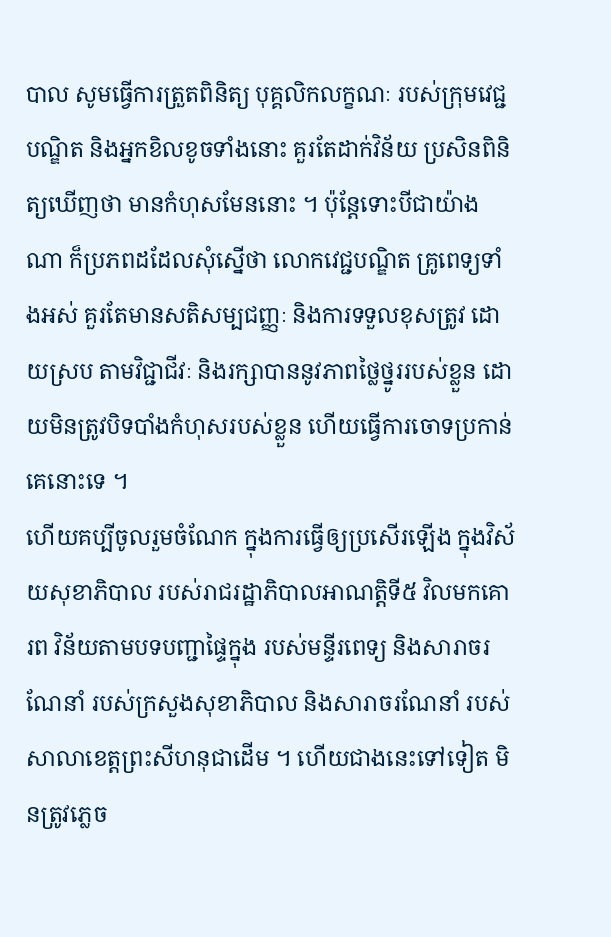បាល សូមធ្វើការត្រួតពិនិត្យ បុគ្គលិកលក្ខណៈ របស់ក្រុមវេជ្ជបណ្ឌិត និងអ្នកខិលខូចទាំងនោះ គួរតែដាក់វិន័យ ប្រសិនពិនិត្យឃើញថា មានកំហុសមែននោះ ។ ប៉ុន្តែទោះបីជាយ៉ាងណា ក៏ប្រភពដដែលសុំស្នើថា លោកវេជ្ជបណ្ឌិត គ្រូពេទ្យទាំងអស់ គួរតែមានសតិសម្បជញ្ញៈ និងការទទួលខុសត្រូវ ដោយស្រប តាមវិជ្ជាជីវៈ និងរក្សាបាននូវភាពថ្លៃថ្នូររបស់ខ្លួន ដោយមិនត្រូវបិទបាំងកំហុសរបស់ខ្លួន ហើយធ្វើការចោទប្រកាន់គេនោះទេ ។
ហើយគប្បីចូលរួមចំណែក ក្នុងការធ្វើឲ្យប្រសើរឡើង ក្នុងវិស័យសុខាភិបាល របស់រាជរដ្ឋាភិបាលអាណត្តិទី៥ វិលមកគោរព វិន័យតាមបទបញ្ជាផ្ទៃក្នុង របស់មន្ទីរពេទ្យ និងសារាចរណែនាំ របស់ក្រសួងសុខាភិបាល និងសារាចរណែនាំ របស់សាលាខេត្តព្រះសីហនុជាដើម ។ ហើយជាងនេះទៅទៀត មិនត្រូវភ្លេច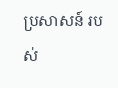ប្រសាសន៍ របស់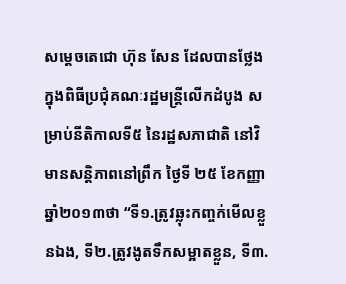សម្តេចតេជោ ហ៊ុន សែន ដែលបានថ្លែង ក្នុងពិធីប្រជុំគណៈរដ្ឋមន្ដ្រីលើកដំបូង សម្រាប់នីតិកាលទី៥ នៃរដ្ឋសភាជាតិ នៅវិមានសន្ដិភាពនៅព្រឹក ថ្ងៃទី ២៥ ខែកញ្ញា ឆ្នាំ២០១៣ថា “ទី១.ត្រូវឆ្លុះកញ្ចក់មើលខ្លួនឯង, ទី២.ត្រូវងូតទឹកសម្អាតខ្លួន, ទី៣.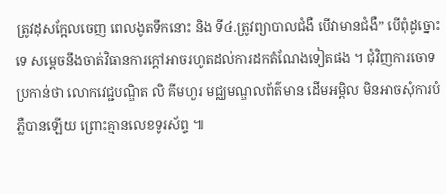ត្រូវដុសក្អែលចេញ ពេលងូតទឹកនោះ និង ទី៤.ត្រូវព្យាបាលជំងឺ បើវាមានជំងឺ” បើពុំដូច្នោះទេ សម្ដេចនឹងចាត់វិធានការក្ដៅអាចរហូតដល់ការដកតំណែងទៀតផង ។ ជុំវិញការចោទប្រកាន់ថា លោកវេជ្ជបណ្ឌិត លិ គីមហួរ មជ្ឈមណ្ឌលព័ត៌មាន ដើមអម្ពិល មិនអាចសុំការបំភ្លឺបានឡើយ ព្រោះគ្មានលេខទូរស័ព្ទ ៕